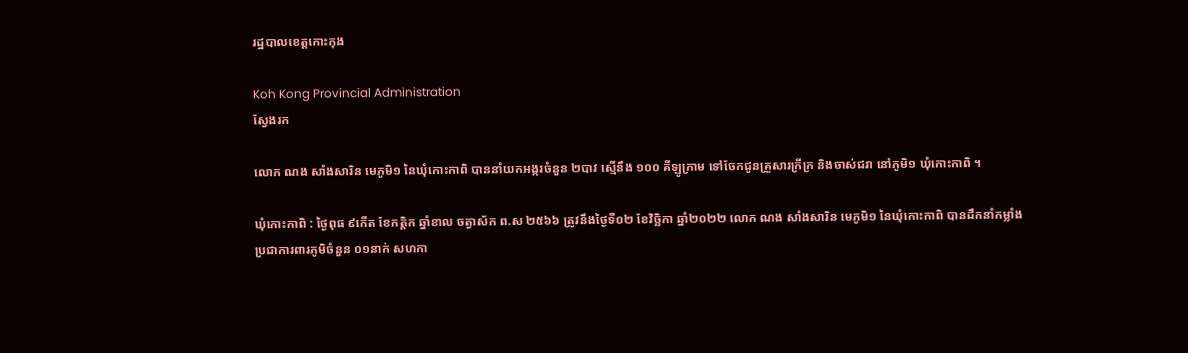រដ្ឋបាលខេត្តកោះកុង

Koh Kong Provincial Administration
ស្វែងរក

លោក ណង សាំងសារិន មេភូមិ១ នៃឃុំកោះកាពិ បាននាំយកអង្ករចំនួន ២បាវ ស្មើនឹង ១០០ គីឡូក្រាម ទៅចែកជូនគ្រួសារក្រីក្រ និងចាស់ជរា នៅភូមិ១ ឃុំកោះកាពិ ។

ឃុំកោះកាពិ : ថ្ងៃពុធ ៩កើត ខែកត្តិក ឆ្នាំខាល ចត្វាស័ក ព.ស ២៥៦៦ ត្រូវនឹងថ្ងៃទី០២ ខែវិច្ឆិកា ឆ្នាំ២០២២ លោក ណង សាំងសារិន មេភូមិ១ នៃឃុំកោះកាពិ បានដឹកនាំកម្លាំងប្រជាការពារភូមិចំនួន ០១នាក់ សហកា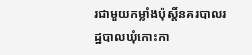រជាមួយកម្លាំងប៉ុស្តិ៍នគរបាលរដ្ឋបាលឃុំកោះកា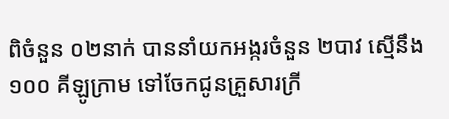ពិចំនួន ០២នាក់ បាននាំយកអង្ករចំនួន ២បាវ ស្មើនឹង ១០០ គីឡូក្រាម ទៅចែកជូនគ្រួសារក្រី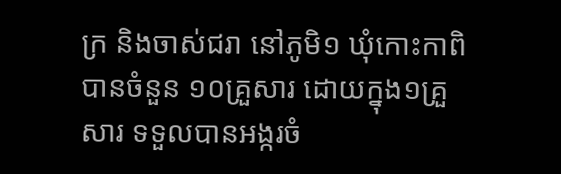ក្រ និងចាស់ជរា នៅភូមិ១ ឃុំកោះកាពិ បានចំនួន ១០គ្រួសារ ដោយក្នុង១គ្រួសារ ទទួលបានអង្ករចំ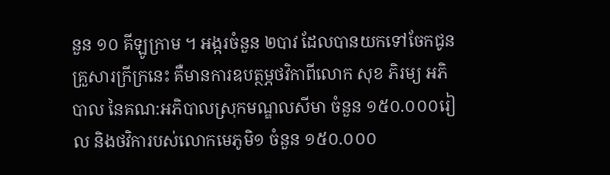នួន ១០ គីឡូក្រាម ។ អង្ករចំនួន ២បាវ ដែលបានយកទៅចែកជូនគ្រួសារក្រីក្រនេះ គឺមានការឧបត្ថម្ភថវិកាពីលោក សុខ ភិរម្យ អភិបាល នៃគណ:អភិបាលស្រុកមណ្ឌលសីមា ចំនួន ១៥០.០០០រៀល និងថវិការបស់លោកមេភូមិ១ ចំនួន ១៥០.០០០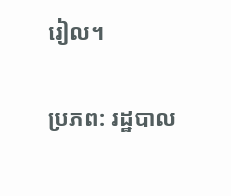រៀល។

ប្រភព: រដ្ឋបាល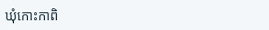ឃុំកោះកាពិ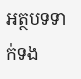អត្ថបទទាក់ទង